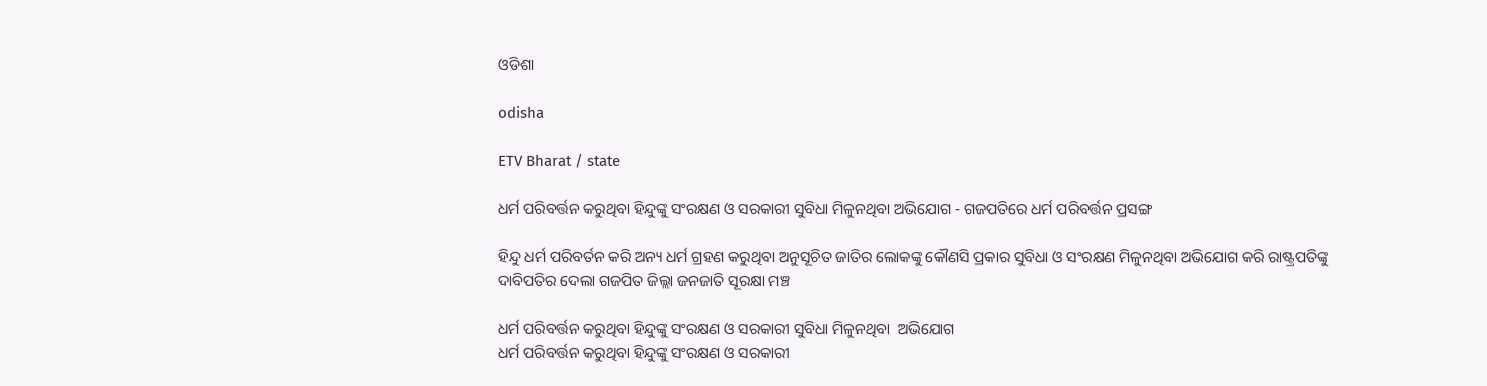ଓଡିଶା

odisha

ETV Bharat / state

ଧର୍ମ ପରିବର୍ତ୍ତନ କରୁଥିବା ହିନ୍ଦୁଙ୍କୁ ସଂରକ୍ଷଣ ଓ ସରକାରୀ ସୁବିଧା ମିଳୁନଥିବା ଅଭିଯୋଗ - ଗଜପତିରେ ଧର୍ମ ପରିବର୍ତ୍ତନ ପ୍ରସଙ୍ଗ

ହିନ୍ଦୁ ଧର୍ମ ପରିବର୍ତନ କରି ଅନ୍ୟ ଧର୍ମ ଗ୍ରହଣ କରୁଥିବା ଅନୁସୂଚିତ ଜାତିର ଲୋକଙ୍କୁ କୌଣସି ପ୍ରକାର ସୁବିଧା ଓ ସଂରକ୍ଷଣ ମିଳୁନଥିବା ଅଭିଯୋଗ କରି ରାଷ୍ଟ୍ରପତିଙ୍କୁ ଦାବିପତିର ଦେଲା ଗଜପିତ ଜିଲ୍ଲା ଜନଜାତି ସୂରକ୍ଷା ମଞ୍ଚ

ଧର୍ମ ପରିବର୍ତ୍ତନ କରୁଥିବା ହିନ୍ଦୁଙ୍କୁ ସଂରକ୍ଷଣ ଓ ସରକାରୀ ସୁବିଧା ମିଳୁନଥିବା  ଅଭିଯୋଗ
ଧର୍ମ ପରିବର୍ତ୍ତନ କରୁଥିବା ହିନ୍ଦୁଙ୍କୁ ସଂରକ୍ଷଣ ଓ ସରକାରୀ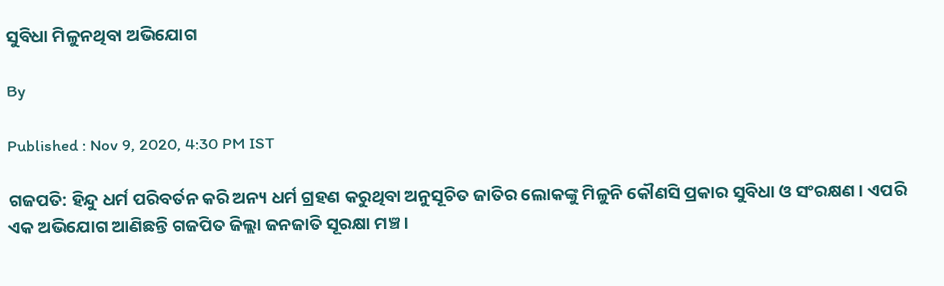ସୁବିଧା ମିଳୁନଥିବା ଅଭିଯୋଗ

By

Published : Nov 9, 2020, 4:30 PM IST

ଗଜପତି: ହିନ୍ଦୁ ଧର୍ମ ପରିବର୍ତନ କରି ଅନ୍ୟ ଧର୍ମ ଗ୍ରହଣ କରୁଥିବା ଅନୁସୂଚିତ ଜାତିର ଲୋକଙ୍କୁ ମିଳୁନି କୌଣସି ପ୍ରକାର ସୁବିଧା ଓ ସଂରକ୍ଷଣ । ଏପରି ଏକ ଅଭିଯୋଗ ଆଣିଛନ୍ତି ଗଜପିତ ଜିଲ୍ଲା ଜନଜାତି ସୂରକ୍ଷା ମଞ୍ଚ ।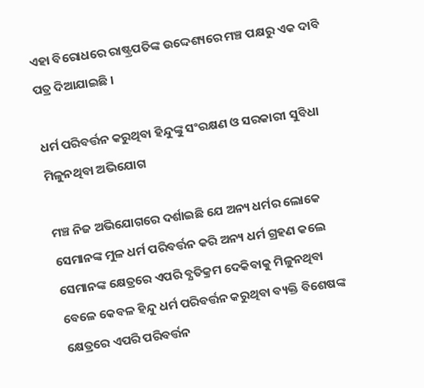ଏହା ବିରୋଧରେ ରାଷ୍ଟ୍ରପତିଙ୍କ ଉଦ୍ଦେଶ୍ୟରେ ମଞ୍ଚ ପକ୍ଷରୁ ଏକ ଦାବି ପତ୍ର ଦିଆଯାଇଛି ।

ଧର୍ମ ପରିବର୍ତ୍ତନ କରୁଥିବା ହିନ୍ଦୁଙ୍କୁ ସଂରକ୍ଷଣ ଓ ସରକାରୀ ସୁବିଧା ମିଳୁନଥିବା ଅଭିଯୋଗ

ମଞ୍ଚ ନିଜ ଅଭିଯୋଗରେ ଦର୍ଶାଇଛି ଯେ ଅନ୍ୟ ଧର୍ମର ଲୋକେ ସେମାନଙ୍କ ମୁଳ ଧର୍ମ ପରିବର୍ତ୍ତନ କରି ଅନ୍ୟ ଧର୍ମ ଗ୍ରହଣ କଲେ ସେମାନଙ୍କ କ୍ଷେତ୍ରରେ ଏପରି ବ୍ଯତିକ୍ରମ ଦେକିବାକୁ ମିଳୁନଥିବା ବେଳେ କେବଳ ହିନ୍ଦୁ ଧର୍ମ ପରିବର୍ତ୍ତନ କରୁଥିବା ବ୍ୟକ୍ତି ବିଶେଷଙ୍କ କ୍ଷେତ୍ରରେ ଏପରି ପରିବର୍ତ୍ତନ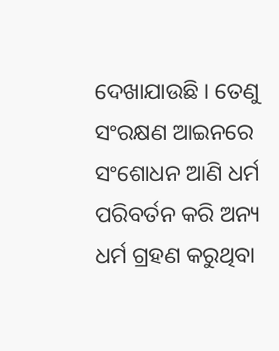ଦେଖାଯାଉଛି । ତେଣୁ ସଂରକ୍ଷଣ ଆଇନରେ ସଂଶୋଧନ ଆଣି ଧର୍ମ ପରିବର୍ତନ କରି ଅନ୍ୟ ଧର୍ମ ଗ୍ରହଣ କରୁଥିବା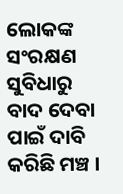ଲୋକଙ୍କ ସଂରକ୍ଷଣ ସୁବିଧାରୁ ବାଦ ଦେବା ପାଇଁ ଦାବି କରିଛି ମଞ୍ଚ ।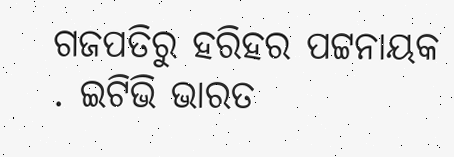ଗଜପତିରୁ ହରିହର ପଟ୍ଟନାୟକ . ଇଟିଭି ଭାରତ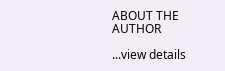ABOUT THE AUTHOR

...view details